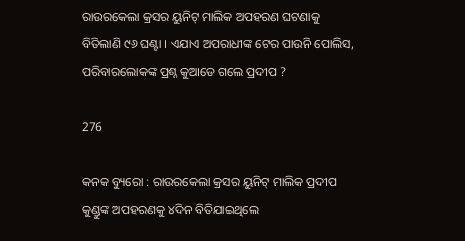ରାଉରକେଲା କ୍ରସର ୟୁନିଟ୍ ମାଲିକ ଅପହରଣ ଘଟଣାକୁ ବିତିଲାଣି ୯୬ ଘଣ୍ଟା । ଏଯାଏ ଅପରାଧୀଙ୍କ ଟେର ପାଉନି ପୋଲିସ, ପରିବାରଲୋକଙ୍କ ପ୍ରଶ୍ନ କୁଆଡେ ଗଲେ ପ୍ରଦୀପ ?

276

କନକ ବ୍ୟୁରୋ : ରାଉରକେଲା କ୍ରସର ୟୁନିଟ୍ ମାଲିକ ପ୍ରଦୀପ କୁଣ୍ଡୁଙ୍କ ଅପହରଣକୁ ୪ଦିନ ବିତିଯାଇଥିଲେ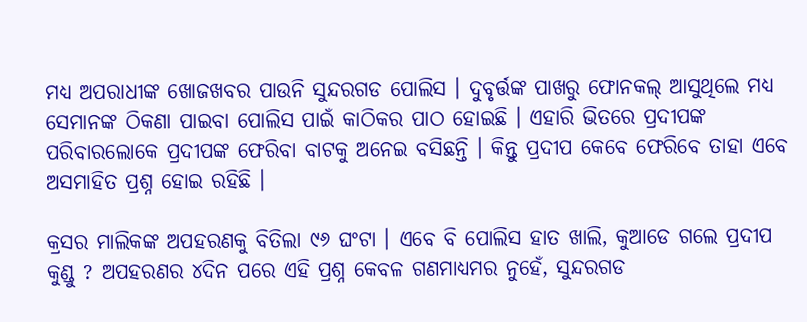ମଧ୍ୟ ଅପରାଧୀଙ୍କ ଖୋଜଖବର ପାଉନି ସୁନ୍ଦରଗଡ ପୋଲିସ । ଦୁବୃର୍ତ୍ତଙ୍କ ପାଖରୁ ଫୋନକଲ୍ ଆସୁଥିଲେ ମଧ୍ୟ ସେମାନଙ୍କ ଠିକଣା ପାଇବା ପୋଲିସ ପାଇଁ କାଠିକର ପାଠ ହୋଇଛି । ଏହାରି ଭିତରେ ପ୍ରଦୀପଙ୍କ ପରିବାରଲୋକେ ପ୍ରଦୀପଙ୍କ ଫେରିବା ବାଟକୁ ଅନେଇ ବସିଛନ୍ତି । କିନ୍ତୁ ପ୍ରଦୀପ କେବେ ଫେରିବେ ତାହା ଏବେ ଅସମାହିତ ପ୍ରଶ୍ନ ହୋଇ ରହିଛି ।

କ୍ରସର ମାଲିକଙ୍କ ଅପହରଣକୁ ବିତିଲା ୯୬ ଘଂଟା । ଏବେ ବି ପୋଲିସ ହାତ ଖାଲି, କୁଆଡେ ଗଲେ ପ୍ରଦୀପ କୁଣ୍ଡୁ ? ଅପହରଣର ୪ଦିନ ପରେ ଏହି ପ୍ରଶ୍ନ କେବଳ ଗଣମାଧ୍ୟମର ନୁହେଁ, ସୁନ୍ଦରଗଡ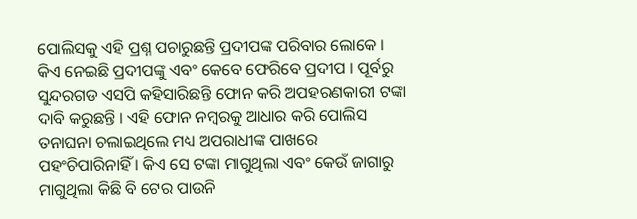ପୋଲିସକୁ ଏହି ପ୍ରଶ୍ନ ପଚାରୁଛନ୍ତି ପ୍ରଦୀପଙ୍କ ପରିବାର ଲୋକେ । କିଏ ନେଇଛି ପ୍ରଦୀପଙ୍କୁ ଏବଂ କେବେ ଫେରିବେ ପ୍ରଦୀପ । ପୂର୍ବରୁ ସୁନ୍ଦରଗଡ ଏସପି କହିସାରିଛନ୍ତି ଫୋନ କରି ଅପହରଣକାରୀ ଟଙ୍କା ଦାବି କରୁଛନ୍ତି । ଏହି ଫୋନ ନମ୍ବରକୁ ଆଧାର କରି ପୋଲିସ ତନାଘନା ଚଲାଇଥିଲେ ମଧ୍ୟ ଅପରାଧୀଙ୍କ ପାଖରେ ପହଂଚିପାରିନାହିଁ । କିଏ ସେ ଟଙ୍କା ମାଗୁଥିଲା ଏବଂ କେଉଁ ଜାଗାରୁ ମାଗୁଥିଲା କିଛି ବି ଟେର ପାଉନି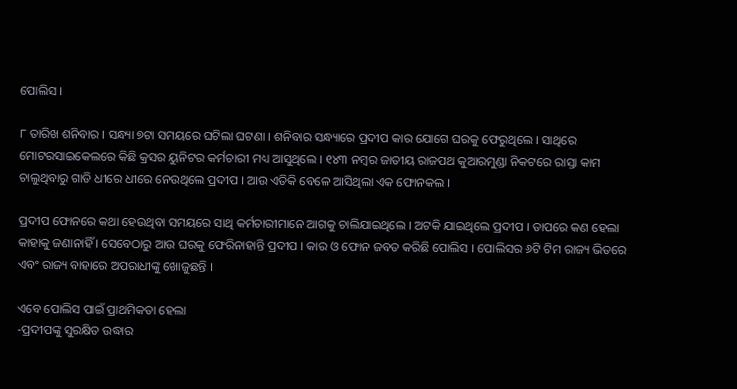ପୋଲିସ ।

୮ ତାରିଖ ଶନିବାର । ସନ୍ଧ୍ୟା ୭ଟା ସମୟରେ ଘଟିଲା ଘଟଣା । ଶନିବାର ସନ୍ଧ୍ୟାରେ ପ୍ରଦୀପ କାର ଯୋଗେ ଘରକୁ ଫେରୁଥିଲେ । ସାଥିରେ ମୋଟରସାଇକେଲରେ କିଛି କ୍ରସର ୟୁନିଟର କର୍ମଚାରୀ ମଧ୍ୟ ଆସୁଥିଲେ । ୧୪୩ ନମ୍ବର ଜାତୀୟ ରାଜପଥ କୁଆରମୁଣ୍ଡା ନିକଟରେ ରାସ୍ତା କାମ ଚାଲୁଥିବାରୁ ଗାଡି ଧୀରେ ଧୀରେ ନେଉଥିଲେ ପ୍ରଦୀପ । ଆଉ ଏତିକି ବେଳେ ଆସିଥିଲା ଏକ ଫୋନକଲ ।

ପ୍ରଦୀପ ଫୋନରେ କଥା ହେଉଥିବା ସମୟରେ ସାଥି କର୍ମଚାରୀମାନେ ଆଗକୁ ଚାଲିଯାଇଥିଲେ । ଅଟକି ଯାଇଥିଲେ ପ୍ରଦୀପ । ତାପରେ କଣ ହେଲା କାହାକୁ ଜଣାନାହିଁ । ସେବେଠାରୁ ଆଉ ଘରକୁ ଫେରିନାହାନ୍ତି ପ୍ରଦୀପ । କାର ଓ ଫୋନ ଜବତ କରିଛି ପୋଲିସ । ପୋଲିସର ୬ଟି ଟିମ ରାଜ୍ୟ ଭିତରେ ଏବଂ ରାଜ୍ୟ ବାହାରେ ଅପରାଧୀଙ୍କୁ ଖୋଜୁଛନ୍ତି ।

ଏବେ ପୋଲିସ ପାଇଁ ପ୍ରାଥମିକତା ହେଲା
-ପ୍ରଦୀପଙ୍କୁ ସୁରକ୍ଷିତ ଉଦ୍ଧାର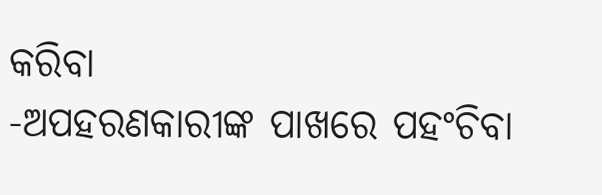କରିବା
-ଅପହରଣକାରୀଙ୍କ ପାଖରେ ପହଂଚିବା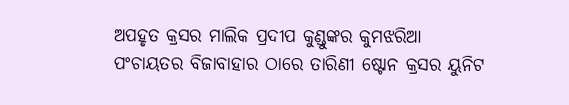ଅପହୃତ କ୍ରସର ମାଲିକ ପ୍ରଦୀପ କୁଣ୍ଡୁଙ୍କର କୁମଝରିଆ ପଂଚାୟତର ବିଜାବାହାର ଠାରେ ତାରିଣୀ ଷ୍ଟୋନ କ୍ରସର ୟୁନିଟ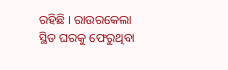ରହିଛି । ରାଉରକେଲା ସ୍ଥିତ ଘରକୁ ଫେରୁଥିବା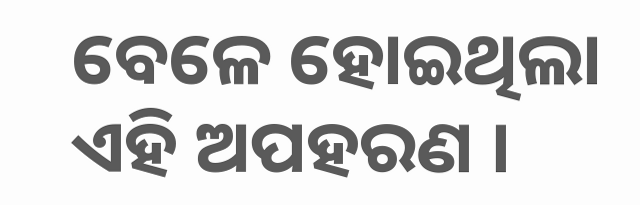ବେଳେ ହୋଇଥିଲା ଏହି ଅପହରଣ ।